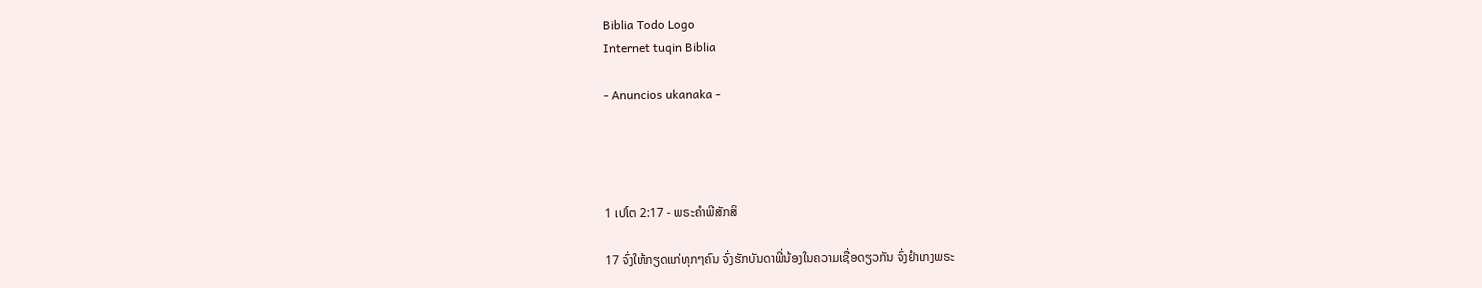Biblia Todo Logo
Internet tuqin Biblia

- Anuncios ukanaka -




1 ເປໂຕ 2:17 - ພຣະຄຳພີສັກສິ

17 ຈົ່ງໃຫ້ກຽດແກ່ທຸກໆຄົນ ຈົ່ງຮັກບັນດາພີ່ນ້ອງໃນຄວາມເຊື່ອດຽວກັນ ຈົ່ງຢຳເກງພຣະ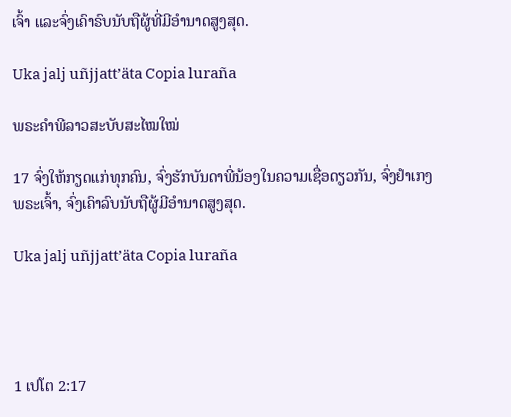ເຈົ້າ ແລະຈົ່ງເຄົາຣົບນັບຖືຜູ້ທີ່ມີອຳນາດສູງສຸດ.

Uka jalj uñjjattʼäta Copia luraña

ພຣະຄຳພີລາວສະບັບສະໄໝໃໝ່

17 ຈົ່ງໃຫ້ກຽດແກ່ທຸກຄົນ, ຈົ່ງຮັກບັນດາພີ່ນ້ອງໃນຄວາມເຊື່ອດຽວກັນ, ຈົ່ງຢຳເກງພຣະເຈົ້າ, ຈົ່ງເຄົາລົບນັບຖືຜູ້ມີອຳນາດສູງສຸດ.

Uka jalj uñjjattʼäta Copia luraña




1 ເປໂຕ 2:17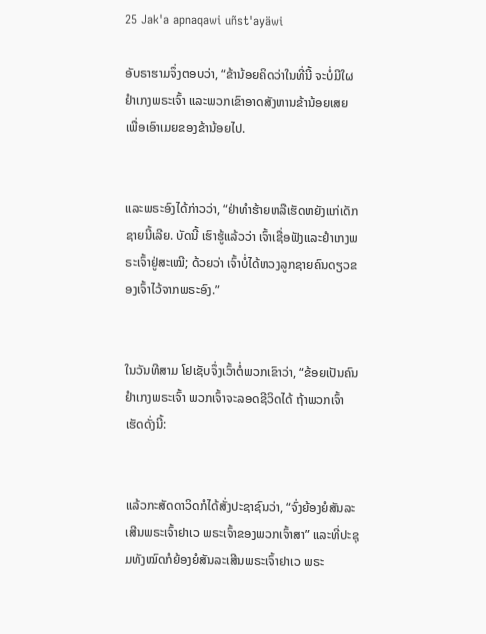25 Jak'a apnaqawi uñst'ayäwi

ອັບຣາຮາມຈຶ່ງຕອບວ່າ, “ຂ້ານ້ອຍຄິດວ່າໃນທີ່ນີ້ ຈະບໍ່ມີໃຜຢຳເກງພຣະເຈົ້າ ແລະພວກເຂົາອາດສັງຫານຂ້ານ້ອຍເສຍ ເພື່ອເອົາເມຍຂອງຂ້ານ້ອຍໄປ.


ແລະພຣະອົງໄດ້ກ່າວວ່າ, “ຢ່າທຳຮ້າຍຫລືເຮັດຫຍັງແກ່ເດັກຊາຍນີ້ເລີຍ. ບັດນີ້ ເຮົາຮູ້ແລ້ວວ່າ ເຈົ້າເຊື່ອຟັງແລະຢຳເກງພຣະເຈົ້າຢູ່ສະເໝີ; ດ້ວຍວ່າ ເຈົ້າບໍ່ໄດ້ຫວງລູກຊາຍຄົນດຽວຂອງເຈົ້າໄວ້ຈາກພຣະອົງ.”


ໃນວັນທີສາມ ໂຢເຊັບຈຶ່ງເວົ້າຕໍ່ພວກເຂົາວ່າ, “ຂ້ອຍເປັນຄົນຢຳເກງພຣະເຈົ້າ ພວກເຈົ້າຈະລອດຊີວິດໄດ້ ຖ້າພວກເຈົ້າເຮັດດັ່ງນີ້:


ແລ້ວກະສັດດາວິດກໍໄດ້ສັ່ງປະຊາຊົນວ່າ, “ຈົ່ງຍ້ອງຍໍສັນລະເສີນພຣະເຈົ້າຢາເວ ພຣະເຈົ້າຂອງພວກເຈົ້າສາ” ແລະທີ່ປະຊຸມທັງໝົດກໍຍ້ອງຍໍສັນລະເສີນພຣະເຈົ້າຢາເວ ພຣະ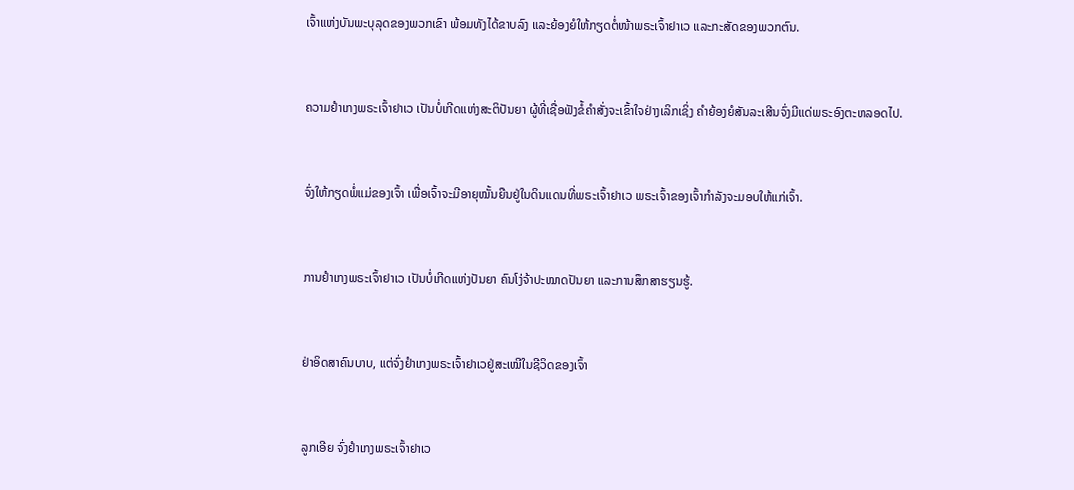ເຈົ້າແຫ່ງບັນພະບຸລຸດຂອງພວກເຂົາ ພ້ອມທັງໄດ້ຂາບລົງ ແລະຍ້ອງຍໍໃຫ້ກຽດຕໍ່ໜ້າພຣະເຈົ້າຢາເວ ແລະກະສັດຂອງພວກຕົນ.


ຄວາມຢຳເກງພຣະເຈົ້າຢາເວ ເປັນບໍ່ເກີດແຫ່ງສະຕິປັນຍາ ຜູ້ທີ່ເຊື່ອຟັງຂໍ້ຄຳສັ່ງຈະເຂົ້າໃຈຢ່າງເລິກເຊິ່ງ ຄຳຍ້ອງຍໍສັນລະເສີນຈົ່ງມີແດ່ພຣະອົງຕະຫລອດໄປ.


ຈົ່ງໃຫ້ກຽດພໍ່ແມ່ຂອງເຈົ້າ ເພື່ອເຈົ້າຈະມີອາຍຸໝັ້ນຍືນຢູ່ໃນດິນແດນທີ່ພຣະເຈົ້າຢາເວ ພຣະເຈົ້າຂອງເຈົ້າກຳລັງຈະມອບໃຫ້ແກ່ເຈົ້າ.


ການຢຳເກງພຣະເຈົ້າຢາເວ ເປັນບໍ່ເກີດແຫ່ງປັນຍາ ຄົນໂງ່ຈ້າປະໝາດປັນຍາ ແລະການສຶກສາຮຽນຮູ້.


ຢ່າອິດສາຄົນບາບ, ແຕ່ຈົ່ງຢຳເກງພຣະເຈົ້າຢາເວຢູ່ສະເໝີໃນຊີວິດຂອງເຈົ້າ


ລູກເອີຍ ຈົ່ງຢຳເກງພຣະເຈົ້າຢາເວ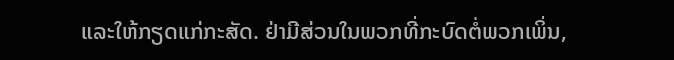ແລະໃຫ້ກຽດແກ່ກະສັດ. ຢ່າມີສ່ວນໃນພວກທີ່ກະບົດຕໍ່ພວກເພິ່ນ,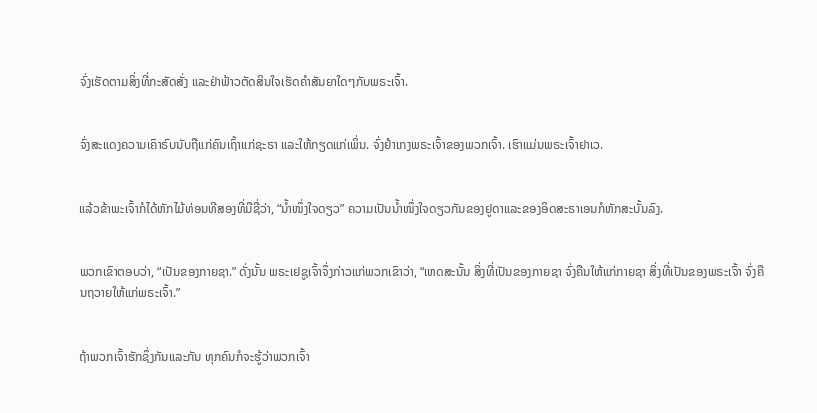ຈົ່ງເຮັດຕາມສິ່ງທີ່ກະສັດສັ່ງ ແລະຢ່າຟ້າວຕັດສິນໃຈເຮັດຄຳສັນຍາໃດໆກັບພຣະເຈົ້າ.


ຈົ່ງສະແດງຄວາມເຄົາຣົບນັບຖືແກ່ຄົນເຖົ້າແກ່ຊະຣາ ແລະໃຫ້ກຽດແກ່ເພິ່ນ. ຈົ່ງຢຳເກງພຣະເຈົ້າຂອງພວກເຈົ້າ. ເຮົາແມ່ນພຣະເຈົ້າຢາເວ.


ແລ້ວຂ້າພະເຈົ້າກໍໄດ້ຫັກໄມ້ທ່ອນທີສອງທີ່ມືຊື່ວ່າ, “ນໍ້າໜຶ່ງໃຈດຽວ” ຄວາມເປັນນໍ້າໜຶ່ງໃຈດຽວກັນຂອງຢູດາແລະຂອງອິດສະຣາເອນກໍຫັກສະບັ້ນລົງ.


ພວກເຂົາຕອບວ່າ, “ເປັນຂອງກາຍຊາ.” ດັ່ງນັ້ນ ພຣະເຢຊູເຈົ້າຈຶ່ງກ່າວແກ່ພວກເຂົາວ່າ, “ເຫດສະນັ້ນ ສິ່ງທີ່ເປັນຂອງກາຍຊາ ຈົ່ງຄືນໃຫ້ແກ່ກາຍຊາ ສິ່ງທີ່ເປັນຂອງພຣະເຈົ້າ ຈົ່ງຄືນຖວາຍໃຫ້ແກ່ພຣະເຈົ້າ.”


ຖ້າພວກເຈົ້າຮັກຊຶ່ງກັນແລະກັນ ທຸກຄົນກໍຈະຮູ້ວ່າພວກເຈົ້າ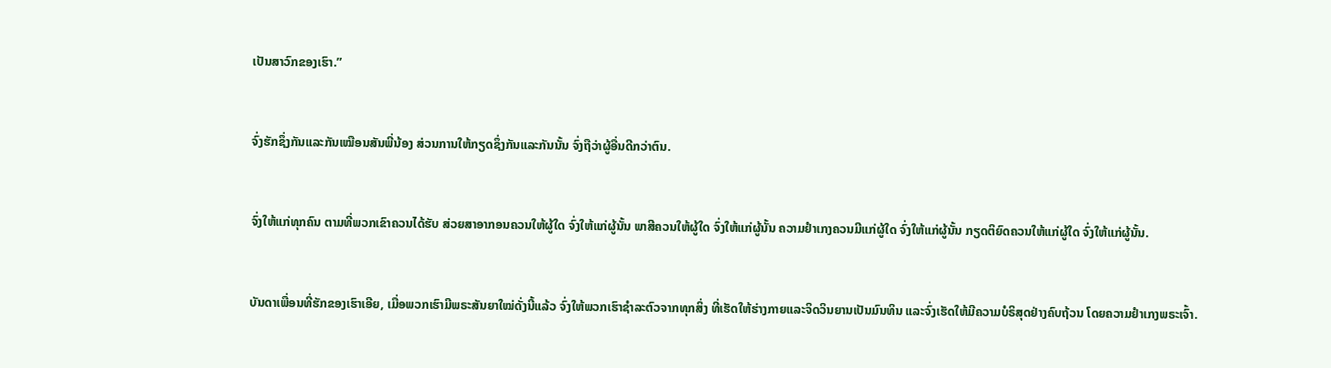ເປັນສາວົກຂອງເຮົາ.”


ຈົ່ງຮັກຊຶ່ງກັນແລະກັນເໝືອນສັນພີ່ນ້ອງ ສ່ວນການໃຫ້ກຽດຊຶ່ງກັນແລະກັນນັ້ນ ຈົ່ງຖືວ່າຜູ້ອື່ນດີກວ່າຕົນ.


ຈົ່ງໃຫ້ແກ່ທຸກຄົນ ຕາມທີ່ພວກເຂົາຄວນໄດ້ຮັບ ສ່ວຍສາອາກອນຄວນໃຫ້ຜູ້ໃດ ຈົ່ງໃຫ້ແກ່ຜູ້ນັ້ນ ພາສີຄວນໃຫ້ຜູ້ໃດ ຈົ່ງໃຫ້ແກ່ຜູ້ນັ້ນ ຄວາມຢຳເກງຄວນມີແກ່ຜູ້ໃດ ຈົ່ງໃຫ້ແກ່ຜູ້ນັ້ນ ກຽດຕິຍົດຄວນໃຫ້ແກ່ຜູ້ໃດ ຈົ່ງໃຫ້ແກ່ຜູ້ນັ້ນ.


ບັນດາເພື່ອນທີ່ຮັກຂອງເຮົາເອີຍ, ເມື່ອພວກເຮົາມີພຣະສັນຍາໃໝ່ດັ່ງນີ້ແລ້ວ ຈົ່ງໃຫ້ພວກເຮົາຊຳລະຕົວຈາກທຸກສິ່ງ ທີ່ເຮັດໃຫ້ຮ່າງກາຍແລະຈິດວິນຍານເປັນມົນທິນ ແລະຈົ່ງເຮັດໃຫ້ມີຄວາມບໍຣິສຸດຢ່າງຄົບຖ້ວນ ໂດຍຄວາມຢຳເກງພຣະເຈົ້າ.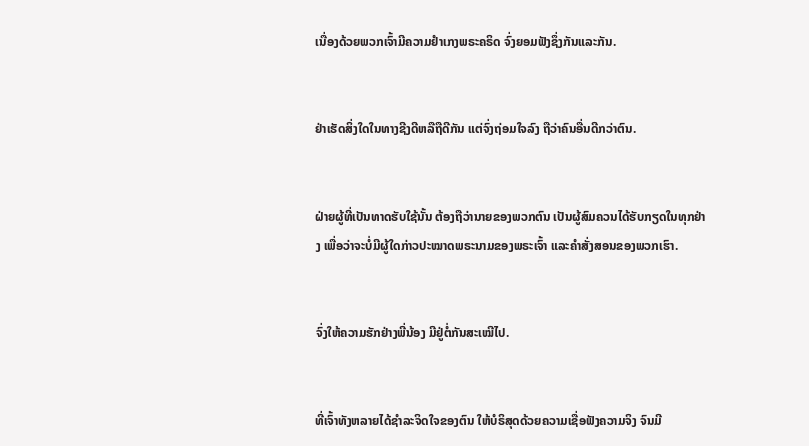ເນື່ອງດ້ວຍພວກເຈົ້າມີຄວາມຢຳເກງພຣະຄຣິດ ຈົ່ງຍອມຟັງຊຶ່ງກັນແລະກັນ.


ຢ່າເຮັດສິ່ງໃດໃນທາງຊີງດີຫລືຖືດີກັນ ແຕ່ຈົ່ງຖ່ອມໃຈລົງ ຖືວ່າຄົນອື່ນດີກວ່າຕົນ.


ຝ່າຍຜູ້ທີ່ເປັນທາດຮັບໃຊ້ນັ້ນ ຕ້ອງຖືວ່ານາຍຂອງພວກຕົນ ເປັນຜູ້ສົມຄວນໄດ້ຮັບກຽດໃນທຸກຢ່າງ ເພື່ອວ່າຈະບໍ່ມີຜູ້ໃດກ່າວປະໝາດພຣະນາມຂອງພຣະເຈົ້າ ແລະຄຳສັ່ງສອນຂອງພວກເຮົາ.


ຈົ່ງໃຫ້ຄວາມຮັກຢ່າງພີ່ນ້ອງ ມີຢູ່ຕໍ່ກັນສະເໝີໄປ.


ທີ່ເຈົ້າທັງຫລາຍໄດ້ຊຳລະຈິດໃຈຂອງຕົນ ໃຫ້ບໍຣິສຸດດ້ວຍຄວາມເຊື່ອຟັງຄວາມຈິງ ຈົນມີ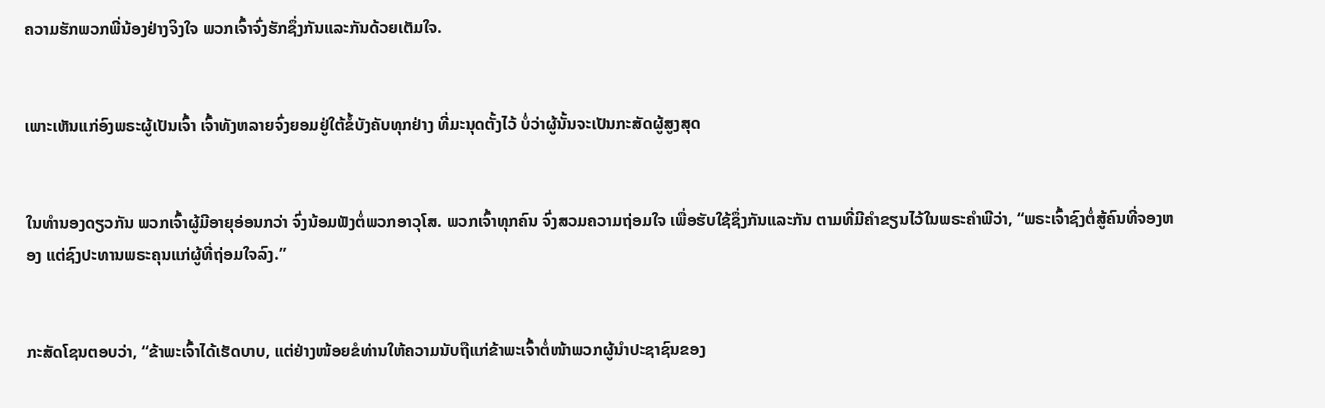ຄວາມຮັກພວກພີ່ນ້ອງຢ່າງຈິງໃຈ ພວກເຈົ້າຈົ່ງຮັກຊຶ່ງກັນແລະກັນດ້ວຍເຕັມໃຈ.


ເພາະເຫັນແກ່ອົງພຣະຜູ້ເປັນເຈົ້າ ເຈົ້າທັງຫລາຍຈົ່ງຍອມຢູ່ໃຕ້ຂໍ້ບັງຄັບທຸກຢ່າງ ທີ່ມະນຸດຕັ້ງໄວ້ ບໍ່ວ່າຜູ້ນັ້ນຈະເປັນກະສັດຜູ້ສູງສຸດ


ໃນທຳນອງດຽວກັນ ພວກເຈົ້າຜູ້ມີອາຍຸອ່ອນກວ່າ ຈົ່ງນ້ອມຟັງຕໍ່ພວກອາວຸໂສ. ພວກເຈົ້າທຸກຄົນ ຈົ່ງສວມຄວາມຖ່ອມໃຈ ເພື່ອຮັບໃຊ້ຊຶ່ງກັນແລະກັນ ຕາມທີ່ມີຄຳຂຽນໄວ້ໃນພຣະຄຳພີວ່າ, “ພຣະເຈົ້າຊົງຕໍ່ສູ້ຄົນທີ່ຈອງຫອງ ແຕ່ຊົງປະທານພຣະຄຸນແກ່ຜູ້ທີ່ຖ່ອມໃຈລົງ.”


ກະສັດໂຊນຕອບວ່າ, “ຂ້າພະເຈົ້າໄດ້ເຮັດບາບ, ແຕ່ຢ່າງໜ້ອຍຂໍທ່ານໃຫ້ຄວາມນັບຖືແກ່ຂ້າພະເຈົ້າຕໍ່ໜ້າພວກຜູ້ນຳປະຊາຊົນຂອງ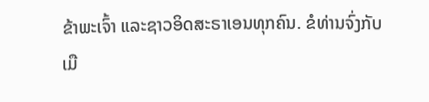ຂ້າພະເຈົ້າ ແລະຊາວອິດສະຣາເອນທຸກຄົນ. ຂໍທ່ານຈົ່ງກັບເມື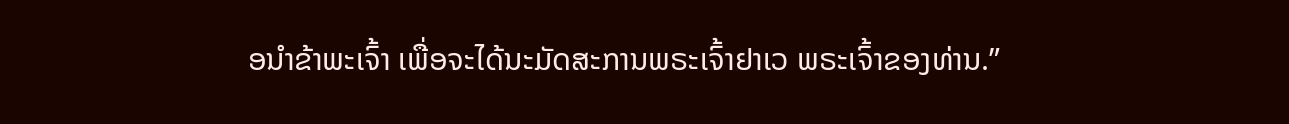ອນຳຂ້າພະເຈົ້າ ເພື່ອຈະໄດ້ນະມັດສະການພຣະເຈົ້າຢາເວ ພຣະເຈົ້າຂອງທ່ານ.”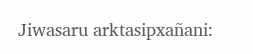Jiwasaru arktasipxañani: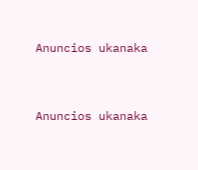Anuncios ukanaka


Anuncios ukanaka